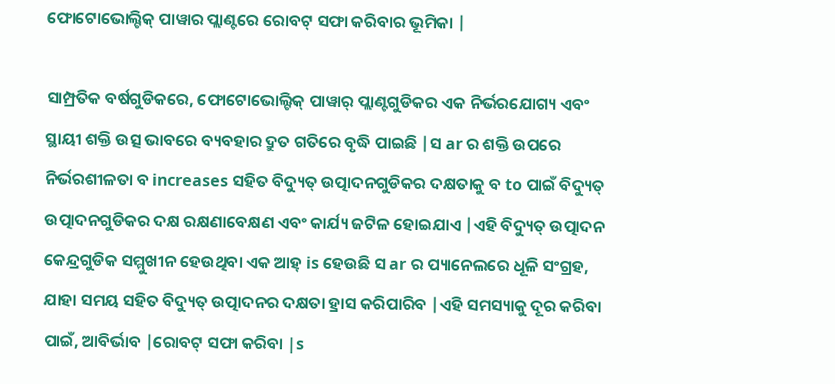ଫୋଟୋଭୋଲ୍ଟିକ୍ ପାୱାର ପ୍ଲାଣ୍ଟରେ ରୋବଟ୍ ସଫା କରିବାର ଭୂମିକା |

ସାମ୍ପ୍ରତିକ ବର୍ଷଗୁଡିକରେ, ଫୋଟୋଭୋଲ୍ଟିକ୍ ପାୱାର୍ ପ୍ଲାଣ୍ଟଗୁଡିକର ଏକ ନିର୍ଭରଯୋଗ୍ୟ ଏବଂ ସ୍ଥାୟୀ ଶକ୍ତି ଉତ୍ସ ଭାବରେ ବ୍ୟବହାର ଦ୍ରୁତ ଗତିରେ ବୃଦ୍ଧି ପାଇଛି |ସ ar ର ଶକ୍ତି ଉପରେ ନିର୍ଭରଶୀଳତା ବ increases ସହିତ ବିଦ୍ୟୁତ୍ ଉତ୍ପାଦନଗୁଡିକର ଦକ୍ଷତାକୁ ବ to ପାଇଁ ବିଦ୍ୟୁତ୍ ଉତ୍ପାଦନଗୁଡିକର ଦକ୍ଷ ରକ୍ଷଣାବେକ୍ଷଣ ଏବଂ କାର୍ଯ୍ୟ ଜଟିଳ ହୋଇଯାଏ |ଏହି ବିଦ୍ୟୁତ୍ ଉତ୍ପାଦନ କେନ୍ଦ୍ରଗୁଡିକ ସମ୍ମୁଖୀନ ହେଉଥିବା ଏକ ଆହ୍ is ହେଉଛି ସ ar ର ପ୍ୟାନେଲରେ ଧୂଳି ସଂଗ୍ରହ, ଯାହା ସମୟ ସହିତ ବିଦ୍ୟୁତ୍ ଉତ୍ପାଦନର ଦକ୍ଷତା ହ୍ରାସ କରିପାରିବ |ଏହି ସମସ୍ୟାକୁ ଦୂର କରିବା ପାଇଁ, ଆବିର୍ଭାବ |ରୋବଟ୍ ସଫା କରିବା |s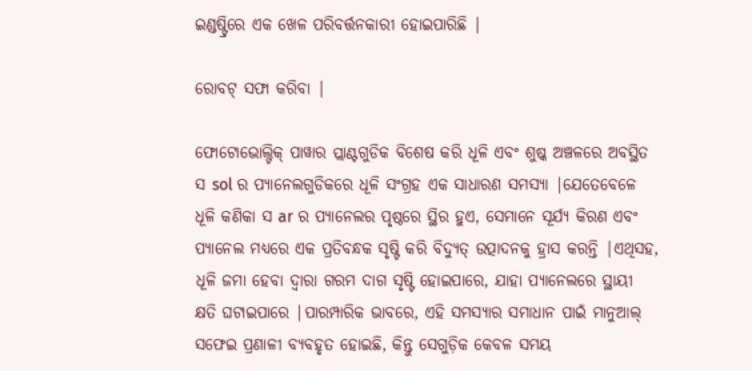ଇଣ୍ଡଷ୍ଟ୍ରିରେ ଏକ ଖେଳ ପରିବର୍ତ୍ତନକାରୀ ହୋଇପାରିଛି |

ରୋବଟ୍ ସଫା କରିବା |

ଫୋଟୋଭୋଲ୍ଟିକ୍ ପାୱାର ପ୍ଲାଣ୍ଟଗୁଡିକ ବିଶେଷ କରି ଧୂଳି ଏବଂ ଶୁଷ୍କ ଅଞ୍ଚଳରେ ଅବସ୍ଥିତ ସ sol ର ପ୍ୟାନେଲଗୁଡିକରେ ଧୂଳି ସଂଗ୍ରହ ଏକ ସାଧାରଣ ସମସ୍ୟା |ଯେତେବେଳେ ଧୂଳି କଣିକା ସ ar ର ପ୍ୟାନେଲର ପୃଷ୍ଠରେ ସ୍ଥିର ହୁଏ, ସେମାନେ ସୂର୍ଯ୍ୟ କିରଣ ଏବଂ ପ୍ୟାନେଲ ମଧ୍ୟରେ ଏକ ପ୍ରତିବନ୍ଧକ ସୃଷ୍ଟି କରି ବିଦ୍ୟୁତ୍ ଉତ୍ପାଦନକୁ ହ୍ରାସ କରନ୍ତି |ଏଥିସହ, ଧୂଳି ଜମା ହେବା ଦ୍ୱାରା ଗରମ ଦାଗ ସୃଷ୍ଟି ହୋଇପାରେ, ଯାହା ପ୍ୟାନେଲରେ ସ୍ଥାୟୀ କ୍ଷତି ଘଟାଇପାରେ |ପାରମ୍ପାରିକ ଭାବରେ, ଏହି ସମସ୍ୟାର ସମାଧାନ ପାଇଁ ମାନୁଆଲ୍ ସଫେଇ ପ୍ରଣାଳୀ ବ୍ୟବହୃତ ହୋଇଛି, କିନ୍ତୁ ସେଗୁଡ଼ିକ କେବଳ ସମୟ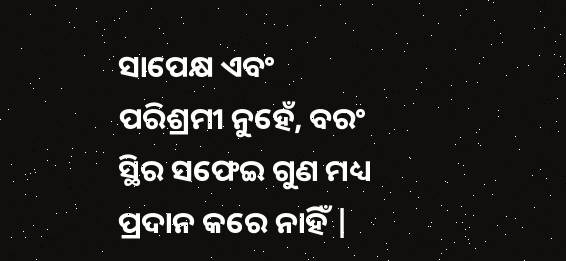ସାପେକ୍ଷ ଏବଂ ପରିଶ୍ରମୀ ନୁହେଁ, ବରଂ ସ୍ଥିର ସଫେଇ ଗୁଣ ମଧ୍ୟ ପ୍ରଦାନ କରେ ନାହିଁ |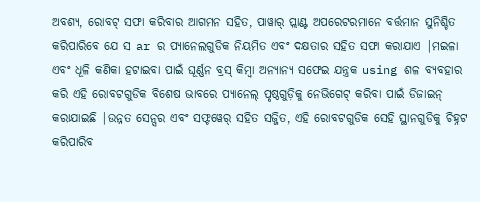ଅବଶ୍ୟ, ରୋବଟ୍ ସଫା କରିବାର ଆଗମନ ସହିତ, ପାୱାର୍ ପ୍ଲାଣ୍ଟ ଅପରେଟରମାନେ ବର୍ତ୍ତମାନ ସୁନିଶ୍ଚିତ କରିପାରିବେ ଯେ ସ ar ର ପ୍ୟାନେଲଗୁଡିକ ନିୟମିତ ଏବଂ ଦକ୍ଷତାର ସହିତ ସଫା କରାଯାଏ |ମଇଳା ଏବଂ ଧୂଳି କଣିକା ହଟାଇବା ପାଇଁ ଘୂର୍ଣ୍ଣନ ବ୍ରସ୍ କିମ୍ବା ଅନ୍ୟାନ୍ୟ ସଫେଇ ଯନ୍ତ୍ରକ using ଶଳ ବ୍ୟବହାର କରି ଏହି ରୋବଟଗୁଡିକ ବିଶେଷ ଭାବରେ ପ୍ୟାନେଲ୍ ପୃଷ୍ଠଗୁଡ଼ିକୁ ନେଭିଗେଟ୍ କରିବା ପାଇଁ ଡିଜାଇନ୍ କରାଯାଇଛି |ଉନ୍ନତ ସେନ୍ସର ଏବଂ ସଫ୍ଟୱେର୍ ସହିତ ସଜ୍ଜିତ, ଏହି ରୋବଟଗୁଡିକ ସେହି ସ୍ଥାନଗୁଡିକୁ ଚିହ୍ନଟ କରିପାରିବ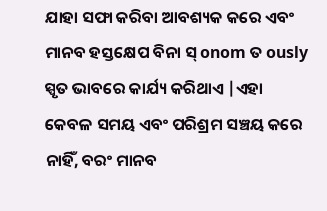ଯାହା ସଫା କରିବା ଆବଶ୍ୟକ କରେ ଏବଂ ମାନବ ହସ୍ତକ୍ଷେପ ବିନା ସ୍ onom ତ ously ସ୍ପୃତ ଭାବରେ କାର୍ଯ୍ୟ କରିଥାଏ |ଏହା କେବଳ ସମୟ ଏବଂ ପରିଶ୍ରମ ସଞ୍ଚୟ କରେ ନାହିଁ, ବରଂ ମାନବ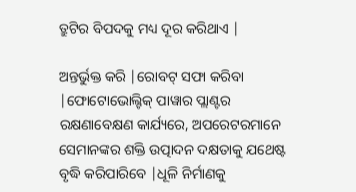ତ୍ରୁଟିର ବିପଦକୁ ମଧ୍ୟ ଦୂର କରିଥାଏ |

ଅନ୍ତର୍ଭୁକ୍ତ କରି |ରୋବଟ୍ ସଫା କରିବା |ଫୋଟୋଭୋଲ୍ଟିକ୍ ପାୱାର ପ୍ଲାଣ୍ଟର ରକ୍ଷଣାବେକ୍ଷଣ କାର୍ଯ୍ୟରେ, ଅପରେଟରମାନେ ସେମାନଙ୍କର ଶକ୍ତି ଉତ୍ପାଦନ ଦକ୍ଷତାକୁ ଯଥେଷ୍ଟ ବୃଦ୍ଧି କରିପାରିବେ |ଧୂଳି ନିର୍ମାଣକୁ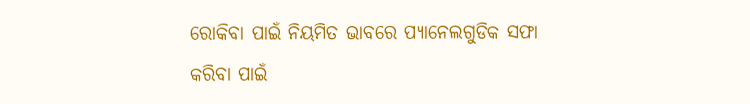ରୋକିବା ପାଇଁ ନିୟମିତ ଭାବରେ ପ୍ୟାନେଲଗୁଡିକ ସଫା କରିବା ପାଇଁ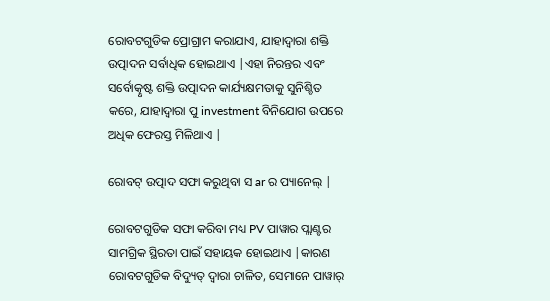ରୋବଟଗୁଡିକ ପ୍ରୋଗ୍ରାମ କରାଯାଏ, ଯାହାଦ୍ୱାରା ଶକ୍ତି ଉତ୍ପାଦନ ସର୍ବାଧିକ ହୋଇଥାଏ |ଏହା ନିରନ୍ତର ଏବଂ ସର୍ବୋତ୍କୃଷ୍ଟ ଶକ୍ତି ଉତ୍ପାଦନ କାର୍ଯ୍ୟକ୍ଷମତାକୁ ସୁନିଶ୍ଚିତ କରେ, ଯାହାଦ୍ୱାରା ପୁ investment ବିନିଯୋଗ ଉପରେ ଅଧିକ ଫେରସ୍ତ ମିଳିଥାଏ |

ରୋବଟ୍ ଉତ୍ପାଦ ସଫା କରୁଥିବା ସ ar ର ପ୍ୟାନେଲ୍ |

ରୋବଟଗୁଡିକ ସଫା କରିବା ମଧ୍ୟ PV ପାୱାର ପ୍ଲାଣ୍ଟର ସାମଗ୍ରିକ ସ୍ଥିରତା ପାଇଁ ସହାୟକ ହୋଇଥାଏ |କାରଣ ରୋବଟଗୁଡିକ ବିଦ୍ୟୁତ୍ ଦ୍ୱାରା ଚାଳିତ, ସେମାନେ ପାୱାର୍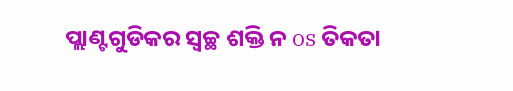ପ୍ଲାଣ୍ଟଗୁଡିକର ସ୍ୱଚ୍ଛ ଶକ୍ତି ନ os ତିକତା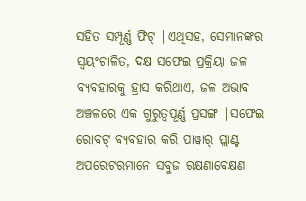ସହିତ ସମ୍ପୂର୍ଣ୍ଣ ଫିଟ୍ |ଏଥିସହ, ସେମାନଙ୍କର ସ୍ୱୟଂଚାଳିତ, ଦକ୍ଷ ସଫେଇ ପ୍ରକ୍ରିୟା ଜଳ ବ୍ୟବହାରକୁ ହ୍ରାସ କରିଥାଏ, ଜଳ ଅଭାବ ଅଞ୍ଚଳରେ ଏକ ଗୁରୁତ୍ୱପୂର୍ଣ୍ଣ ପ୍ରସଙ୍ଗ |ସଫେଇ ରୋବଟ୍ ବ୍ୟବହାର କରି ପାୱାର୍ ପ୍ଲାଣ୍ଟ ଅପରେଟରମାନେ ସବୁଜ ରକ୍ଷଣାବେକ୍ଷଣ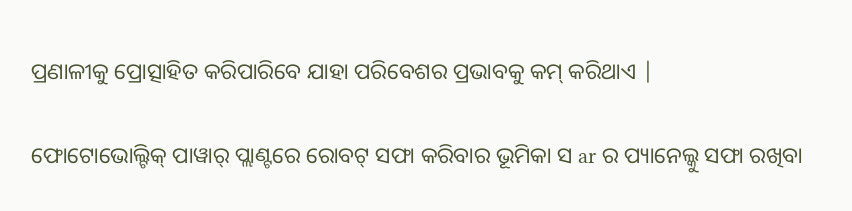ପ୍ରଣାଳୀକୁ ପ୍ରୋତ୍ସାହିତ କରିପାରିବେ ଯାହା ପରିବେଶର ପ୍ରଭାବକୁ କମ୍ କରିଥାଏ |

ଫୋଟୋଭୋଲ୍ଟିକ୍ ପାୱାର୍ ପ୍ଲାଣ୍ଟରେ ରୋବଟ୍ ସଫା କରିବାର ଭୂମିକା ସ ar ର ପ୍ୟାନେଲ୍କୁ ସଫା ରଖିବା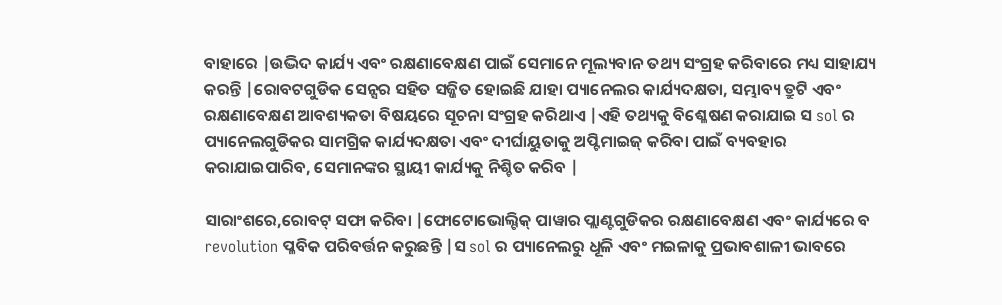ବାହାରେ |ଉଦ୍ଭିଦ କାର୍ଯ୍ୟ ଏବଂ ରକ୍ଷଣାବେକ୍ଷଣ ପାଇଁ ସେମାନେ ମୂଲ୍ୟବାନ ତଥ୍ୟ ସଂଗ୍ରହ କରିବାରେ ମଧ୍ୟ ସାହାଯ୍ୟ କରନ୍ତି |ରୋବଟଗୁଡିକ ସେନ୍ସର ସହିତ ସଜ୍ଜିତ ହୋଇଛି ଯାହା ପ୍ୟାନେଲର କାର୍ଯ୍ୟଦକ୍ଷତା, ସମ୍ଭାବ୍ୟ ତ୍ରୁଟି ଏବଂ ରକ୍ଷଣାବେକ୍ଷଣ ଆବଶ୍ୟକତା ବିଷୟରେ ସୂଚନା ସଂଗ୍ରହ କରିଥାଏ |ଏହି ତଥ୍ୟକୁ ବିଶ୍ଳେଷଣ କରାଯାଇ ସ sol ର ପ୍ୟାନେଲଗୁଡିକର ସାମଗ୍ରିକ କାର୍ଯ୍ୟଦକ୍ଷତା ଏବଂ ଦୀର୍ଘାୟୁତାକୁ ଅପ୍ଟିମାଇଜ୍ କରିବା ପାଇଁ ବ୍ୟବହାର କରାଯାଇପାରିବ, ସେମାନଙ୍କର ସ୍ଥାୟୀ କାର୍ଯ୍ୟକୁ ନିଶ୍ଚିତ କରିବ |

ସାରାଂଶରେ,ରୋବଟ୍ ସଫା କରିବା |ଫୋଟୋଭୋଲ୍ଟିକ୍ ପାୱାର ପ୍ଲାଣ୍ଟଗୁଡିକର ରକ୍ଷଣାବେକ୍ଷଣ ଏବଂ କାର୍ଯ୍ୟରେ ବ revolution ପ୍ଳବିକ ପରିବର୍ତ୍ତନ କରୁଛନ୍ତି |ସ sol ର ପ୍ୟାନେଲରୁ ଧୂଳି ଏବଂ ମଇଳାକୁ ପ୍ରଭାବଶାଳୀ ଭାବରେ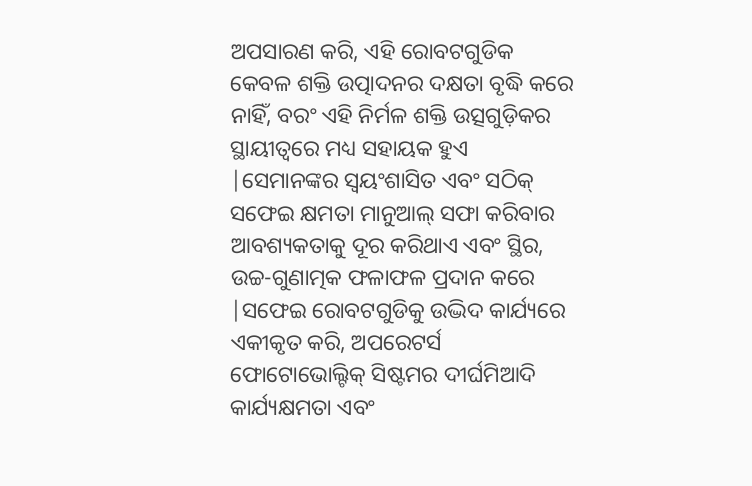ଅପସାରଣ କରି, ଏହି ରୋବଟଗୁଡିକ କେବଳ ଶକ୍ତି ଉତ୍ପାଦନର ଦକ୍ଷତା ବୃଦ୍ଧି କରେ ନାହିଁ, ବରଂ ଏହି ନିର୍ମଳ ଶକ୍ତି ଉତ୍ସଗୁଡ଼ିକର ସ୍ଥାୟୀତ୍ୱରେ ମଧ୍ୟ ସହାୟକ ହୁଏ |ସେମାନଙ୍କର ସ୍ୱୟଂଶାସିତ ଏବଂ ସଠିକ୍ ସଫେଇ କ୍ଷମତା ମାନୁଆଲ୍ ସଫା କରିବାର ଆବଶ୍ୟକତାକୁ ଦୂର କରିଥାଏ ଏବଂ ସ୍ଥିର, ଉଚ୍ଚ-ଗୁଣାତ୍ମକ ଫଳାଫଳ ପ୍ରଦାନ କରେ |ସଫେଇ ରୋବଟଗୁଡିକୁ ଉଦ୍ଭିଦ କାର୍ଯ୍ୟରେ ଏକୀକୃତ କରି, ଅପରେଟର୍ସ ଫୋଟୋଭୋଲ୍ଟିକ୍ ସିଷ୍ଟମର ଦୀର୍ଘମିଆଦି କାର୍ଯ୍ୟକ୍ଷମତା ଏବଂ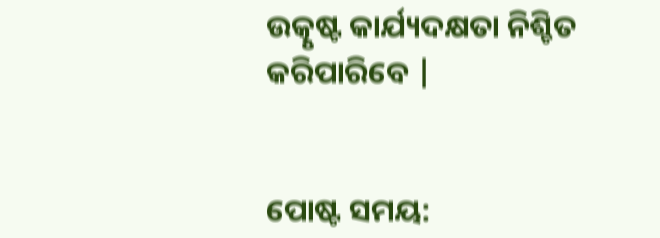ଉତ୍କୃଷ୍ଟ କାର୍ଯ୍ୟଦକ୍ଷତା ନିଶ୍ଚିତ କରିପାରିବେ |


ପୋଷ୍ଟ ସମୟ: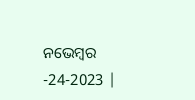ନଭେମ୍ବର -24-2023 |